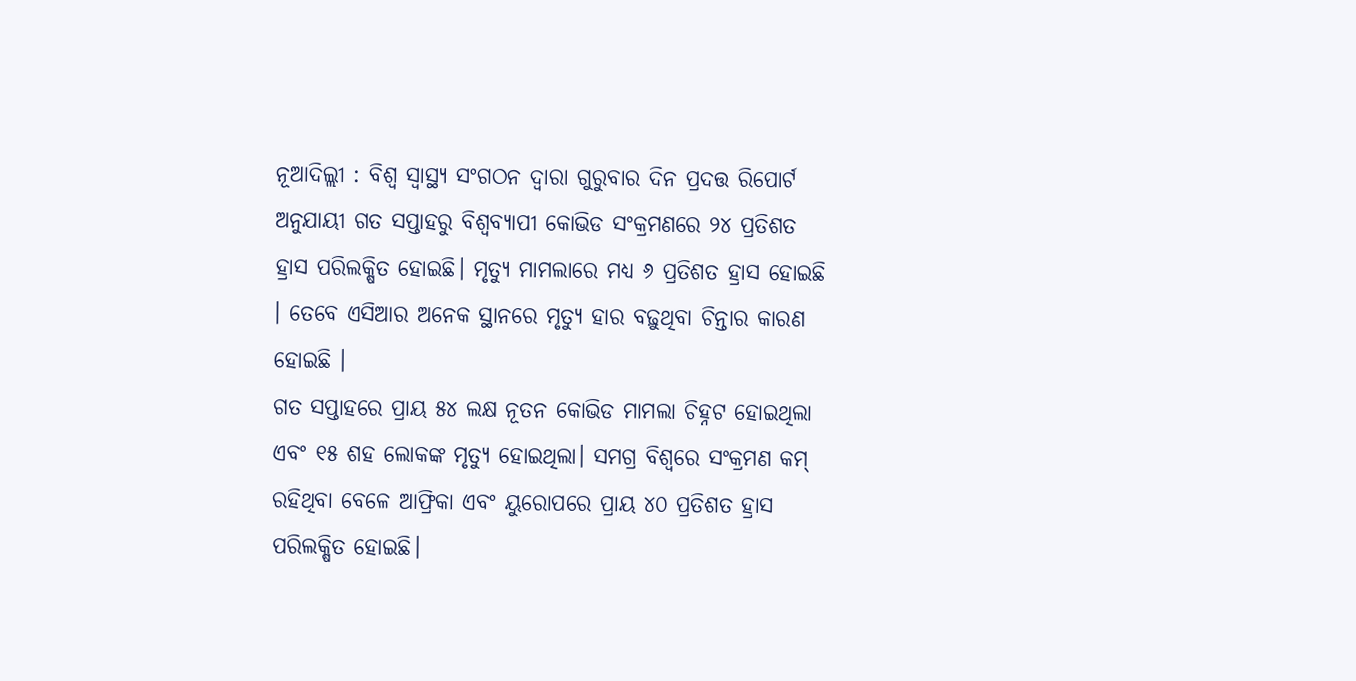ନୂଆଦିଲ୍ଲୀ : ବିଶ୍ଵ ସ୍ଵାସ୍ଥ୍ୟ ସଂଗଠନ ଦ୍ଵାରା ଗୁରୁବାର ଦିନ ପ୍ରଦତ୍ତ ରିପୋର୍ଟ ଅନୁଯାୟୀ ଗତ ସପ୍ତାହରୁ ବିଶ୍ଵବ୍ୟାପୀ କୋଭିଡ ସଂକ୍ରମଣରେ ୨୪ ପ୍ରତିଶତ ହ୍ରାସ ପରିଲକ୍ଷିତ ହୋଇଛି। ମୃତ୍ୟୁ ମାମଲାରେ ମଧ୍ୟ ୬ ପ୍ରତିଶତ ହ୍ରାସ ହୋଇଛି । ତେବେ ଏସିଆର ଅନେକ ସ୍ଥାନରେ ମୃତ୍ୟୁ ହାର ବଢ଼ୁଥିବା ଚିନ୍ତାର କାରଣ ହୋଇଛି ।
ଗତ ସପ୍ତାହରେ ପ୍ରାୟ ୫୪ ଲକ୍ଷ ନୂତନ କୋଭିଡ ମାମଲା ଚିହ୍ନଟ ହୋଇଥିଲା ଏବଂ ୧୫ ଶହ ଲୋକଙ୍କ ମୃତ୍ୟୁ ହୋଇଥିଲା। ସମଗ୍ର ବିଶ୍ଵରେ ସଂକ୍ରମଣ କମ୍ ରହିଥିବା ବେଳେ ଆଫ୍ରିକା ଏବଂ ୟୁରୋପରେ ପ୍ରାୟ ୪୦ ପ୍ରତିଶତ ହ୍ରାସ ପରିଲକ୍ଷିତ ହୋଇଛି।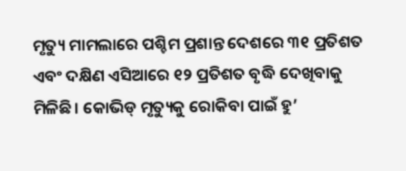ମୃତ୍ୟୁ ମାମଲାରେ ପଶ୍ଚିମ ପ୍ରଶାନ୍ତ ଦେଶରେ ୩୧ ପ୍ରତିଶତ ଏବଂ ଦକ୍ଷିଣ ଏସିଆରେ ୧୨ ପ୍ରତିଶତ ବୃଦ୍ଧି ଦେଖିବାକୁ ମିଳିଛି। କୋଭିଡ୍ ମୃତ୍ୟୁକୁ ରୋକିବା ପାଇଁ ହୁ’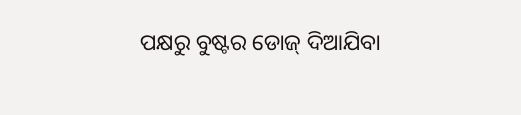ପକ୍ଷରୁ ବୁଷ୍ଟର ଡୋଜ୍ ଦିଆଯିବା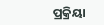ପ୍ରକ୍ରିୟା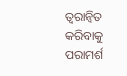ତ୍ଵରାନ୍ଵିତ କରିବାକୁ ପରାମର୍ଶ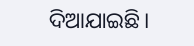ଦିଆଯାଇଛି।